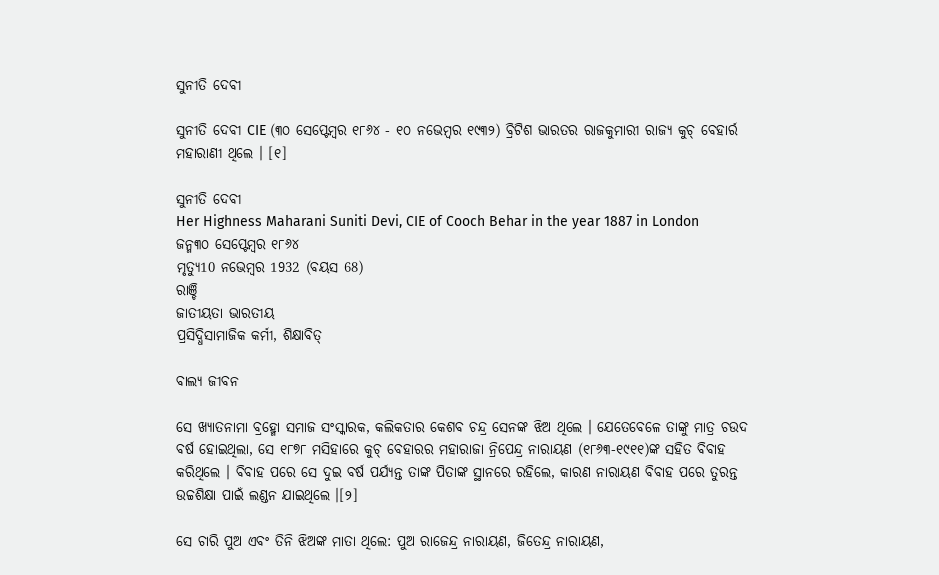ସୁନୀତି ଦେବୀ

ସୁନୀତି ଦେବୀ CIE (୩୦ ସେପ୍ଟେମ୍ବର ୧୮୬୪ - ୧୦ ନଭେମ୍ବର ୧୯୩୨) ବ୍ରିଟିଶ ଭାରତର ରାଜକୁମାରୀ ରାଜ୍ୟ କୁଚ୍ ବେହାର୍ର ମହାରାଣୀ ଥିଲେ । [୧]

ସୁନୀତି ଦେବୀ
Her Highness Maharani Suniti Devi, CIE of Cooch Behar in the year 1887 in London
ଜନ୍ମ୩୦ ସେପ୍ଟେମ୍ବର ୧୮୬୪
ମୃତ୍ୟୁ10 ନଭେମ୍ବର 1932 (ବୟସ 68)
ରାଞ୍ଚି
ଜାତୀୟତା ଭାରତୀୟ
ପ୍ରସିଦ୍ଧିସାମାଜିକ କର୍ମୀ, ଶିକ୍ଷାବିତ୍

ବାଲ୍ୟ ଜୀବନ

ସେ ଖ୍ୟାତନାମା ବ୍ରହ୍ମୋ ସମାଜ ସଂସ୍କାରକ, କଲିକତାର କେଶବ ଚନ୍ଦ୍ର ସେନଙ୍କ ଝିଅ ଥିଲେ । ଯେତେବେଳେ ତାଙ୍କୁ ମାତ୍ର ଚଉଦ ବର୍ଷ ହୋଇଥିଲା, ସେ ୧୮୭୮ ମସିହାରେ କୁଚ୍ ବେହାର‌ର ମହାରାଜା ନ୍ରିପେନ୍ଦ୍ର ନାରାୟଣ (୧୮୬୩-୧୯୧୧)ଙ୍କ ସହିତ ବିବାହ କରିଥିଲେ । ବିବାହ ପରେ ସେ ଦୁଇ ବର୍ଷ ପର୍ଯ୍ୟନ୍ତ ତାଙ୍କ ପିତାଙ୍କ ସ୍ଥାନରେ ରହିଲେ, କାରଣ ନାରାୟଣ ବିବାହ ପରେ ତୁରନ୍ତ ଉଚ୍ଚଶିକ୍ଷା ପାଇଁ ଲଣ୍ଡନ ଯାଇଥିଲେ ।[୨]

ସେ ଚାରି ପୁଅ ଏବଂ ତିନି ଝିଅଙ୍କ ମାତା ଥିଲେ: ପୁଅ ରାଜେନ୍ଦ୍ର ନାରାୟଣ, ଜିତେନ୍ଦ୍ର ନାରାୟଣ,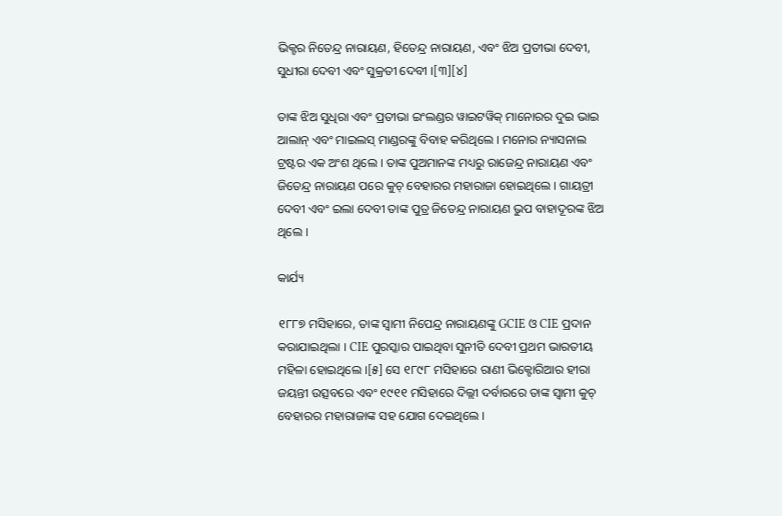ଭିକ୍ଟର ନିତେନ୍ଦ୍ର ନାରାୟଣ, ହିତେନ୍ଦ୍ର ନାରାୟଣ, ଏବଂ ଝିଅ ପ୍ରତୀଭା ଦେବୀ, ସୁଧୀରା ଦେବୀ ଏବଂ ସୁକ୍ରତୀ ଦେବୀ ।[୩][୪]

ତାଙ୍କ ଝିଅ ସୁଧିରା ଏବଂ ପ୍ରତୀଭା ଇଂଲଣ୍ଡର ୱାଇଟୱିକ୍ ମାନୋରର ଦୁଇ ଭାଇ ଆଲାନ୍ ଏବଂ ମାଇଲସ୍ ମାଣ୍ଡରଙ୍କୁ ବିବାହ କରିଥିଲେ । ମନୋର ନ୍ୟାସନାଲ ଟ୍ରଷ୍ଟର ଏକ ଅଂଶ ଥିଲେ । ତାଙ୍କ ପୁଅମାନଙ୍କ ମଧ୍ୟରୁ ରାଜେନ୍ଦ୍ର ନାରାୟଣ ଏବଂ ଜିତେନ୍ଦ୍ର ନାରାୟଣ ପରେ କୁଚ୍ ବେହାର‌ର ମହାରାଜା ହୋଇଥିଲେ । ଗାୟତ୍ରୀ ଦେବୀ ଏବଂ ଇଲା ଦେବୀ ତାଙ୍କ ପୁତ୍ର ଜିତେନ୍ଦ୍ର ନାରାୟଣ ଭୁପ ବାହାଦୂରଙ୍କ ଝିଅ ଥିଲେ ।

କାର୍ଯ୍ୟ

୧୮୮୭ ମସିହାରେ, ତାଙ୍କ ସ୍ୱାମୀ ନିପେନ୍ଦ୍ର ନାରାୟଣଙ୍କୁ GCIE ଓ CIE ପ୍ରଦାନ କରାଯାଇଥିଲା । CIE ପୁରସ୍କାର ପାଇଥିବା ସୁନୀତି ଦେବୀ ପ୍ରଥମ ଭାରତୀୟ ମହିଳା ହୋଇଥିଲେ ।[୫] ସେ ୧୮୯୮ ମସିହାରେ ରାଣୀ ଭିକ୍ଟୋରିଆର ହୀରା ଜୟନ୍ତୀ ଉତ୍ସବରେ ଏବଂ ୧୯୧୧ ମସିହାରେ ଦିଲ୍ଲୀ ଦର୍ବାରରେ ତାଙ୍କ ସ୍ୱାମୀ କୁଚ୍ ବେହାର‌ର ମହାରାଜାଙ୍କ ସହ ଯୋଗ ଦେଇଥିଲେ ।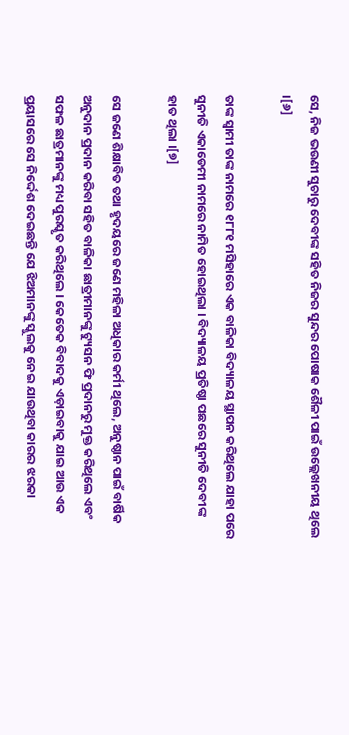ସେ, ନିଜ ଭଉଣୀ ସୁଚାରୁ ଦେବୀଙ୍କ ସହିତ ନିଜର ସୁନ୍ଦର ପୋଷାକ ଶୈଳୀ ପାଇଁ ଉଲ୍ଲେଖନୀୟ ଥିଲେ ।[୬]

ତାଙ୍କ ସ୍ୱାମୀ ତାଙ୍କ ନାମରେ ୧୮୮୧ ମସିହାରେ ଏକ ବାଳିକା ବିଦ୍ୟାଳୟ ସ୍ଥାପନ କରିଥିଲେ ଯାହା ପରେ ସୁନୀତି ଏକାଡେମୀ ନାମରେ ନାମିତ ହୋଇଥିଲା । ବିଦ୍ୟାଳୟ ପ୍ରତିଷ୍ଠା ପଛରେ ସୁନୀତି ଦେବୀଙ୍କ ହାତ ଥିଲା ।[୭]

ସେ ଜଣେ ଶିକ୍ଷାବିତ ତଥା ହୃଦୟରେ ଜଣେ ମହିଳା ଅଧିକାର କର୍ମୀ ଥିଲେ, ଅନୁଷ୍ଠାନ ପାଇଁ ବାର୍ଷିକ ଅନୁଦାନ ପ୍ରଦାନ କରିବା ସହିତ ବାଳିକା ଛାତ୍ରୀମାନଙ୍କୁ ଟ୍ୟୁସନ ଫି ପ୍ରଦାନରୁ ମୁକ୍ତ କରିଥିଲେ ଏବଂ ସଫଳ ଛାତ୍ରମାନଙ୍କୁ ମଧ୍ୟ ପୁରସ୍କୃତ କରିଥିଲେ । କେତେକ ବିବାଦକୁ ଏଡ଼ାଇବାକୁ ଯାଇ ଆଉ ଏକ ପ୍ରୟାସରେ ସେ ନିର୍ଦ୍ଦେଶ ଦେଇଛନ୍ତି ଯେ ଝିଅମାନଙ୍କୁ ସ୍କୁଲକୁ ନେଇ ଯାଉଥିବା କାରର ଝରକା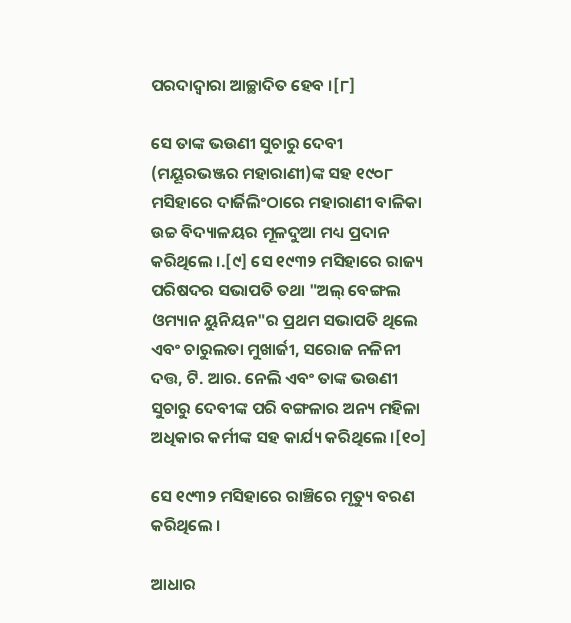ପରଦାଦ୍ୱାରା ଆଚ୍ଛାଦିତ ହେବ ।[୮]

ସେ ତାଙ୍କ ଭଉଣୀ ସୁଚାରୁ ଦେବୀ (ମୟୂରଭଞ୍ଜର ମହାରାଣୀ)ଙ୍କ ସହ ୧୯୦୮ ମସିହାରେ ଦାର୍ଜିଲିଂଠାରେ ମହାରାଣୀ ବାଳିକା ଉଚ୍ଚ ବିଦ୍ୟାଳୟର ମୂଳଦୁଆ ମଧ୍ୟ ପ୍ରଦାନ କରିଥିଲେ ।.[୯] ସେ ୧୯୩୨ ମସିହାରେ ରାଜ୍ୟ ପରିଷଦର ସଭାପତି ତଥା "ଅଲ୍ ବେଙ୍ଗଲ ଓମ୍ୟାନ ୟୁନିୟନ"ର ପ୍ରଥମ ସଭାପତି ଥିଲେ ଏବଂ ଚାରୁଲତା ମୁଖାର୍ଜୀ, ସରୋଜ ନଳିନୀ ଦତ୍ତ, ଟି. ଆର. ନେଲି ଏବଂ ତାଙ୍କ ଭଉଣୀ ସୁଚାରୁ ଦେବୀଙ୍କ ପରି ବଙ୍ଗଳାର ଅନ୍ୟ ମହିଳା ଅଧିକାର କର୍ମୀଙ୍କ ସହ କାର୍ଯ୍ୟ କରିଥିଲେ ।[୧୦]

ସେ ୧୯୩୨ ମସିହାରେ ରାଞ୍ଚିରେ ମୃତ୍ୟୁ ବରଣ କରିଥିଲେ ।

ଆଧାର